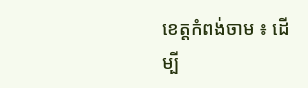ខេត្តកំពង់ចាម ៖ ដើម្បី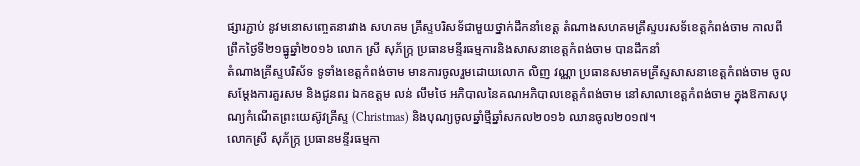ផ្សារភ្ជាប់ នូវមនោសញ្ចេតនារវាង សហគម គ្រឹស្ទបរិសទ័ជាមួយថ្នាក់ដឹកនាំខេត្ត តំណាងសហគមគ្រឹស្ទបរសទ័ខេត្តកំពង់ចាម កាលពីព្រឹកថ្ងៃទី២១ធ្នូឆ្នាំ២០១៦ លោក ស្រី សុភ័ក្រ្ក ប្រធានមន្ទីរធម្មការនិងសាសនាខេត្តកំពង់ចាម បានដឹកនាំ
តំណាងគ្រីស្ទបរិស័ទ ទូទាំងខេត្តកំពង់ចាម មានការចូលរួមដោយលោក លិញ វណ្ណា ប្រធានសមាគមគ្រីស្ទសាសនាខេត្តកំពង់ចាម ចូលសម្តែងការគួរសម និងជូនពរ ឯកឧត្តម លន់ លឹមថៃ អភិបាលនៃគណអភិបាលខេត្តកំពង់ចាម នៅសាលាខេត្តកំពង់ចាម ក្នុងឱកាសបុណ្យកំណើតព្រះយេស៊ូវគ្រីស្ទ (Christmas) និងបុណ្យចូលឆ្នាំថ្មីឆ្នាំសកល២០១៦ ឈានចូល២០១៧។
លោកស្រី សុភ័ក្រ្ក ប្រធានមន្ទីរធម្មកា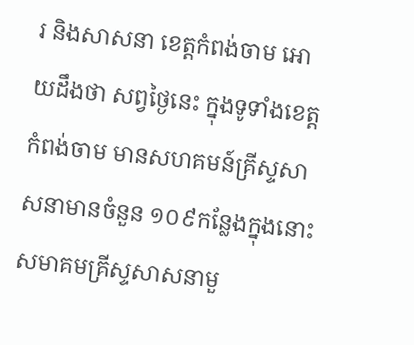រ និងសាសនា ខេត្តកំពង់ចាម អោយដឹងថា សព្វថ្ងៃនេះ ក្នុងទូទាំងខេត្តកំពង់ចាម មានសហគមន៍គ្រីស្ទសាសនាមានចំនួន ១០៩កន្លែងក្នុងនោះសមាគមគ្រីស្ទសាសនាមួ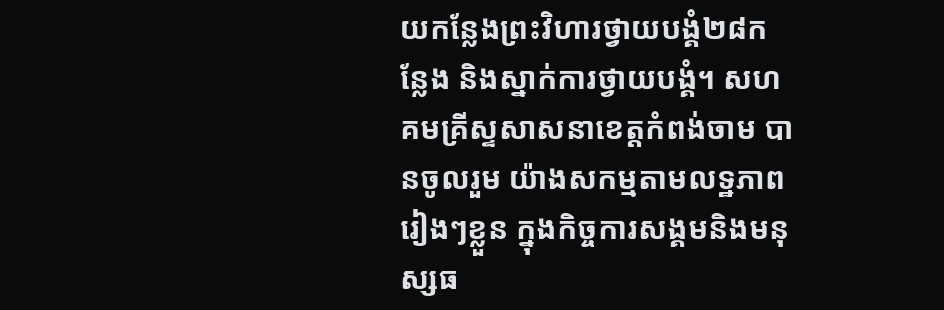យកន្លែងព្រះវិហារថ្វាយបង្គំ២៨កន្លែង និងស្នាក់ការថ្វាយបង្គំ។ សហគមគ្រីស្ទសាសនាខេត្តកំពង់ចាម បានចូលរួម យ៉ាងសកម្មតាមលទ្ឋភាពរៀងៗខ្លួន ក្នុងកិច្ចការសង្គមនិងមនុស្សធ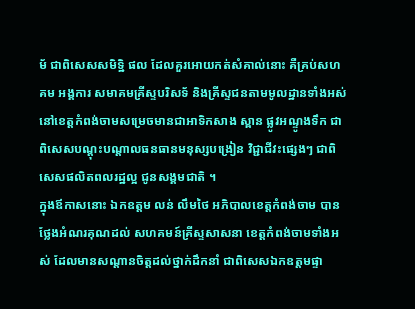ម័ ជាពិសេសសមិទ្ឋិ ផល ដែលគួរអោយកត់សំគាល់នោះ គឺគ្រប់សហគម អង្គការ សមាគមគ្រីស្ទបរិសទ័ និងគ្រីស្ទជនតាមមូលដ្ឋានទាំងអស់នៅខេត្តកំពង់ចាមសម្រេចមានជាអាទិកសាង ស្ពាន ផ្លូវអណ្ទូងទឹក ជាពិសេសបណ្តុះបណ្តាលធនធានមនុស្សបង្រៀន វិជ្ជាជីវះផ្សេងៗ ជាពិសេសផលិតពលរដ្ឋល្អ ជូនសង្គមជាតិ ។
ក្នុងឪកាសនោះ ឯកឧត្តម លន់ លឹមថៃ អភិបាលខេត្តកំពង់ចាម បានថ្លែងអំណរគុណដល់ សហគមន៍គ្រីស្ទសាសនា ខេត្តកំពង់ចាមទាំងអស់ ដែលមានសណ្តានចិត្តដល់ថ្នាក់ដឹកនាំ ជាពិសេសឯកឧត្តមផ្ទា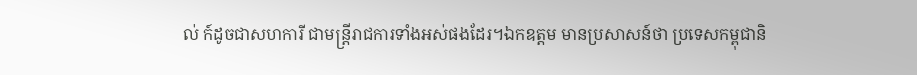ល់ ក៍ដូចជាសហការី ជាមន្ត្រីរាជការទាំងអស់ផងដែរ។ឯកឧត្តម មានប្រសាសន៍ថា ប្រទេសកម្ពុជានិ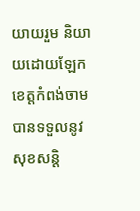យាយរួម និយាយដោយឡែក ខេត្តកំពង់ចាម បានទទួលនូវសុខសន្តិ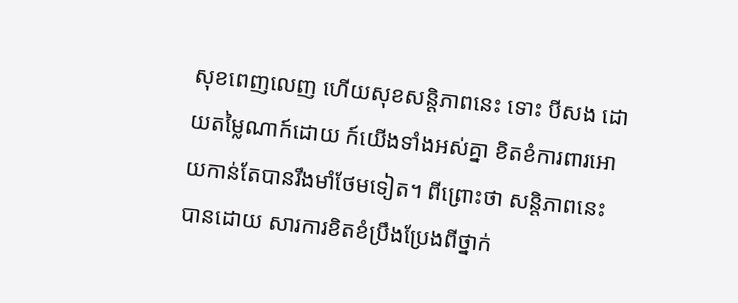សុខពេញលេញ ហើយសុខសន្តិភាពនេះ ទោះ បីសង ដោយតម្លៃណាក៍ដោយ ក៍យើងទាំងអស់គ្នា ខិតខំការពារអោយកាន់តែបានរឹងមាំថែមទៀត។ ពីព្រោះថា សន្តិភាពនេះបានដោយ សារការខិតខំប្រឹងប្រែងពីថ្នាក់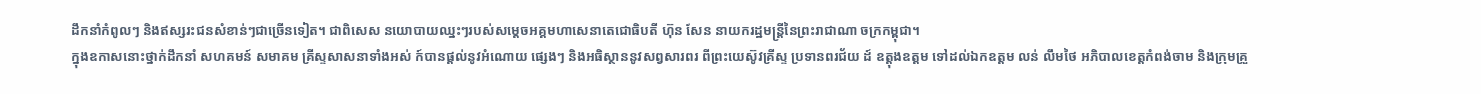ដឹកនាំកំពូលៗ និងឥស្សរះជនសំខាន់ៗជាច្រើនទៀត។ ជាពិសេស នយោបាយឈ្នះៗរបស់សម្តេចអគ្គមហាសេនាតេជោធិបតី ហ៊ុន សែន នាយករដ្ឋមន្ត្រីនៃព្រះរាជាណា ចក្រកម្ពុជា។
ក្នុងឧកាសនោះថ្នាក់ដឹកនាំ សហគមន៍ សមាគម គ្រីស្ទសាសនាទាំងអស់ ក៍បានផ្តល់នូវអំណោយ ផ្សេងៗ និងអធិស្ថាននូវសព្វសារពរ ពីព្រះយេស៊ូវគ្រីស្ទ ប្រទានពរជ័យ ដ៍ ឧត្តុងឧត្តម ទៅដល់ឯកឧត្តម លន់ លឹមថៃ អភិបាលខេត្តកំពង់ចាម និងក្រុមគ្រួ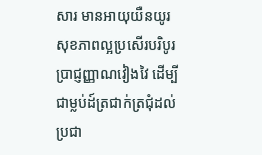សារ មានអាយុយឺនយូរ សុខភាពល្អប្រសើរបរិបូរ ប្រាជ្ញញ្ញាណវៀងវៃ ដើម្បីជាម្លប់ដ៍ត្រជាក់ត្រជុំដល់ប្រជា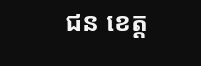ជន ខេត្ត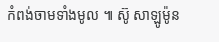កំពង់ចាមទាំងមូល ៕ ស៊ូ សាឡូម៉ូន